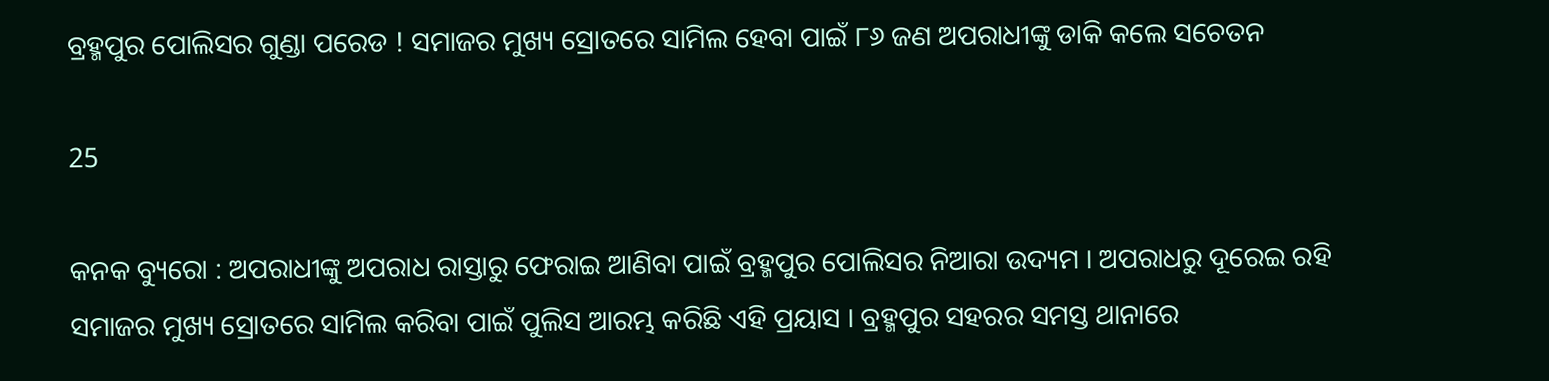ବ୍ରହ୍ମପୁର ପୋଲିସର ଗୁଣ୍ଡା ପରେଡ ! ସମାଜର ମୁଖ୍ୟ ସ୍ରୋତରେ ସାମିଲ ହେବା ପାଇଁ ୮୬ ଜଣ ଅପରାଧୀଙ୍କୁ ଡାକି କଲେ ସଚେତନ

25

କନକ ବ୍ୟୁରୋ : ଅପରାଧୀଙ୍କୁ ଅପରାଧ ରାସ୍ତାରୁ ଫେରାଇ ଆଣିବା ପାଇଁ ବ୍ରହ୍ମପୁର ପୋଲିସର ନିଆରା ଉଦ୍ୟମ । ଅପରାଧରୁ ଦୂରେଇ ରହି ସମାଜର ମୁଖ୍ୟ ସ୍ରୋତରେ ସାମିଲ କରିବା ପାଇଁ ପୁଲିସ ଆରମ୍ଭ କରିଛି ଏହି ପ୍ରୟାସ । ବ୍ରହ୍ମପୁର ସହରର ସମସ୍ତ ଥାନାରେ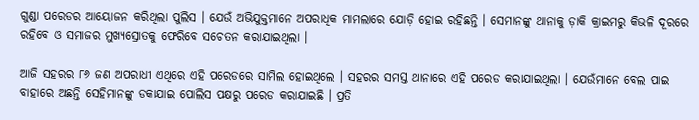ଗୁଣ୍ଡା ପରେଡର ଆୟୋଜନ କରିଥିଲା ପୁଲିସ । ଯେଉଁ ଅଭିଯୁକ୍ତମାନେ ଅପରାଧିକ ମାମଲାରେ ଯୋଡ଼ି ହୋଇ ରହିଛନ୍ତି । ସେମାନଙ୍କୁ ଥାନାକୁ ଡ଼ାକି କ୍ରାଇମରୁ କିଭଳି ଦୂରରେ ରହିବେ ଓ ସମାଜର ମୁଖ୍ୟସ୍ରୋତକୁ ଫେରିବେ ସଚେତନ କରାଯାଇଥିଲା ।

ଆଜି ସହରର ୮୬ ଜଣ ଅପରାଧୀ ଏଥିରେ ଏହି ପରେଡରେ ସାମିଲ ହୋଇଥିଲେ । ସହରର ସମସ୍ତ ଥାନାରେ ଏହି ପରେଡ କରାଯାଇଥିଲା । ଯେଉଁମାନେ ବେଲ ପାଇ ବାହାରେ ଅଛନ୍ତି ସେହିମାନଙ୍କୁ ଡକାଯାଇ ପୋଲିସ ପକ୍ଷରୁ ପରେଡ କରାଯାଇଛି । ପ୍ରତି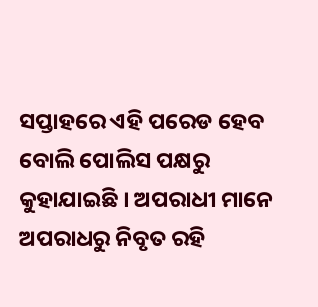ସପ୍ତାହରେ ଏହି ପରେଡ ହେବ ବୋଲି ପୋଲିସ ପକ୍ଷରୁ କୁହାଯାଇଛି । ଅପରାଧୀ ମାନେ ଅପରାଧରୁ ନିବୃତ ରହି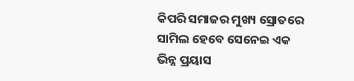କିପରି ସମାଜର ମୁଖ୍ୟ ସ୍ରୋତରେ ସାମିଲ ହେବେ ସେନେଇ ଏକ ଭିନ୍ନ ପ୍ରୟାସ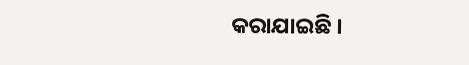କରାଯାଇଛି ।